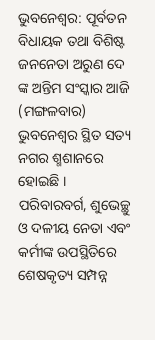ଭୁବନେଶ୍ବର: ପୂର୍ବତନ ବିଧାୟକ ତଥା ବିଶିଷ୍ଟ ଜନନେତା ଅରୁଣ ଦେ ଙ୍କ ଅନ୍ତିମ ସଂସ୍କାର ଆଜି (ମଙ୍ଗଳବାର) ଭୁବନେଶ୍ବର ସ୍ଥିତ ସତ୍ୟ ନଗର ଶ୍ମଶାନରେ ହୋଇଛି । ପରିବାରବର୍ଗ, ଶୁଭେଚ୍ଛୁ ଓ ଦଳୀୟ ନେତା ଏବଂ କର୍ମୀଙ୍କ ଉପସ୍ଥିତିରେ ଶେଷକୃତ୍ୟ ସମ୍ପନ୍ନ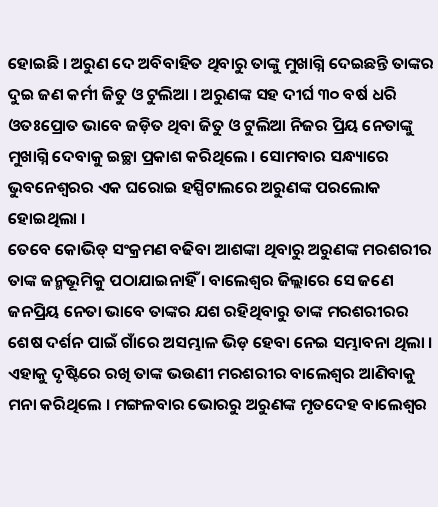ହୋଇଛି । ଅରୁଣ ଦେ ଅବିବାହିତ ଥିବାରୁ ତାଙ୍କୁ ମୁଖାଗ୍ନି ଦେଇଛନ୍ତି ତାଙ୍କର ଦୁଇ ଜଣ କର୍ମୀ ଜିତୁ ଓ ଟୁଲିଆ । ଅରୁଣଙ୍କ ସହ ଦୀର୍ଘ ୩୦ ବର୍ଷ ଧରି ଓତଃପ୍ରୋତ ଭାବେ ଜଡ଼ିତ ଥିବା ଜିତୁ ଓ ଟୁଲିଆ ନିଜର ପ୍ରିୟ ନେତାଙ୍କୁ ମୁଖାଗ୍ନି ଦେବାକୁ ଇଚ୍ଛା ପ୍ରକାଶ କରିଥିଲେ । ସୋମବାର ସନ୍ଧ୍ୟାରେ ଭୁବନେଶ୍ବରର ଏକ ଘରୋଇ ହସ୍ପିଟାଲରେ ଅରୁଣଙ୍କ ପରଲୋକ ହୋଇଥିଲା ।
ତେବେ କୋଭିଡ୍ ସଂକ୍ରମଣ ବଢିବା ଆଶଙ୍କା ଥିବାରୁ ଅରୁଣଙ୍କ ମରଶରୀର ତାଙ୍କ ଜନ୍ମଭୂମିକୁ ପଠାଯାଇନାହିଁ । ବାଲେଶ୍ଵର ଜିଲ୍ଲାରେ ସେ ଜଣେ ଜନପ୍ରିୟ ନେତା ଭାବେ ତାଙ୍କର ଯଶ ରହିଥିବାରୁ ତାଙ୍କ ମରଶରୀରର ଶେଷ ଦର୍ଶନ ପାଇଁ ଗାଁରେ ଅସମ୍ଭାଳ ଭିଡ଼ ହେବା ନେଇ ସମ୍ଭାବନା ଥିଲା । ଏହାକୁ ଦୃଷ୍ଟିରେ ରଖି ତାଙ୍କ ଭଉଣୀ ମରଶରୀର ବାଲେଶ୍ବର ଆଣିବାକୁ ମନା କରିଥିଲେ । ମଙ୍ଗଳବାର ଭୋରରୁ ଅରୁଣଙ୍କ ମୃତଦେହ ବାଲେଶ୍ବର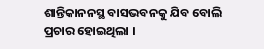ଶାନ୍ତିକାନନସ୍ଥ ବାସଭବନକୁ ଯିବ ବୋଲି ପ୍ରଚାର ହୋଇଥିଲା ।